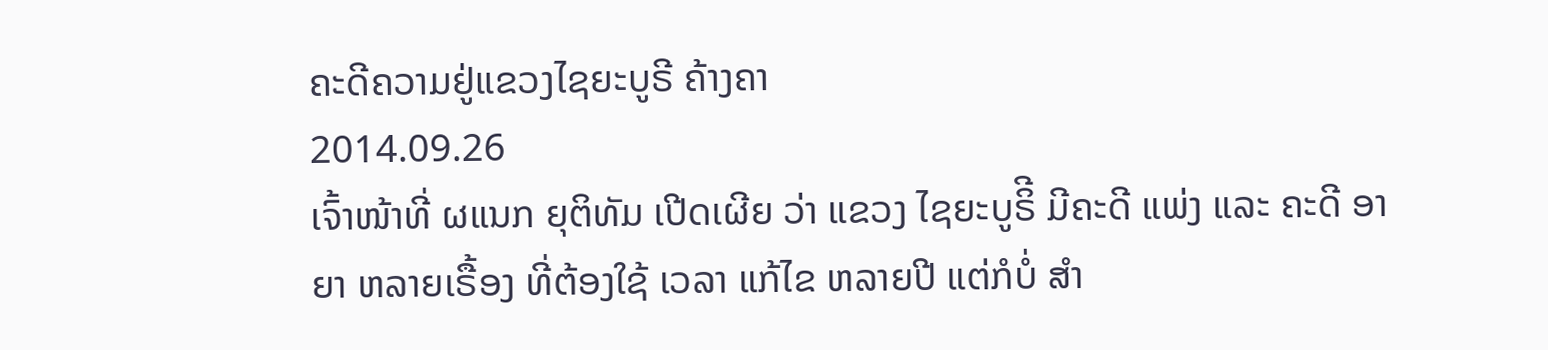ຄະດີຄວາມຢູ່ແຂວງໄຊຍະບູຣີ ຄ້າງຄາ
2014.09.26
ເຈົ້າໜ້າທີ່ ຜແນກ ຍຸຕິທັມ ເປີດເຜີຍ ວ່າ ແຂວງ ໄຊຍະບູຣິີ ມີຄະດີ ແພ່ງ ແລະ ຄະດີ ອາຍາ ຫລາຍເຣື້ອງ ທີ່ຕ້ອງໃຊ້ ເວລາ ແກ້ໄຂ ຫລາຍປີ ແຕ່ກໍບໍ່ ສໍາ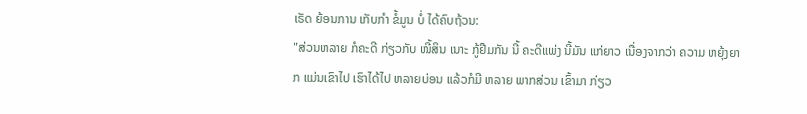ເຣັດ ຍ້ອນການ ເກັບກໍາ ຂໍ້ມູນ ບໍ່ ໄດ້ຄົບຖ້ວນ:
"ສ່ວນຫລາຍ ກໍຄະດີ ກ່ຽວກັບ ໜີ້ສິນ ເນາະ ກູ້ຢືມກັນ ນີ້ ຄະດີແພ່ງ ນີ້ມັນ ແກ່ຍາວ ເນື່ອງຈາກວ່າ ຄວາມ ຫຍຸ້ງຍາກ ແມ່ນເຂົາໄປ ເຮົາໄດ້ໄປ ຫລາຍບ່ອນ ແລ້ວກໍມີ ຫລາຍ ພາກສ່ວນ ເຂົ້າມາ ກ່ຽວ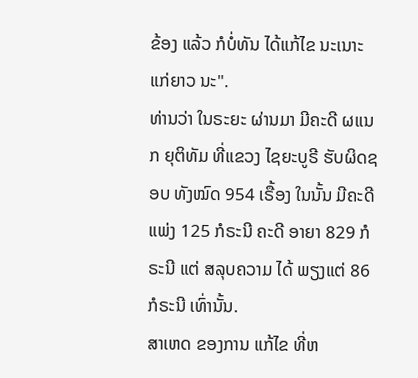ຂ້ອງ ແລ້ວ ກໍບໍ່ທັນ ໄດ້ແກ້ໄຂ ນະເນາະ ແກ່ຍາວ ນະ".
ທ່ານວ່າ ໃນຣະຍະ ຜ່ານມາ ມີຄະດີ ຜແນກ ຍຸຕິທັມ ທີ່ແຂວງ ໄຊຍະບູຣີ ຮັບຜິດຊອບ ທັງໝົດ 954 ເຣື້ອງ ໃນນັ້ນ ມີຄະດີ ແພ່ງ 125 ກໍຣະນີ ຄະດີ ອາຍາ 829 ກໍຣະນີ ແຕ່ ສລຸບຄວາມ ໄດ້ ພຽງແຕ່ 86 ກໍຣະນີ ເທົ່ານັ້ນ.
ສາເຫດ ຂອງການ ແກ້ໄຂ ທີ່ຫ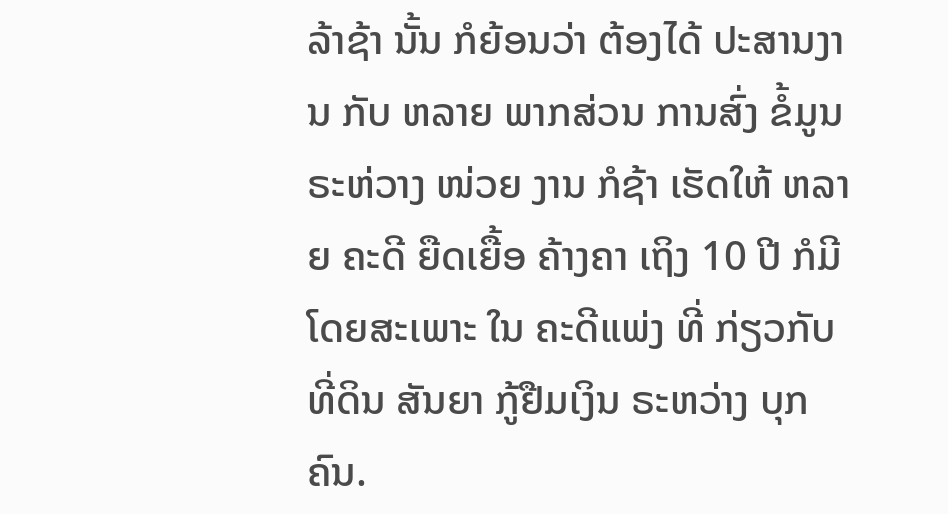ລ້າຊ້າ ນັ້ນ ກໍຍ້ອນວ່າ ຕ້ອງໄດ້ ປະສານງານ ກັບ ຫລາຍ ພາກສ່ວນ ການສົ່ງ ຂໍ້ມູນ ຣະຫ່ວາງ ໜ່ວຍ ງານ ກໍຊ້າ ເຮັດໃຫ້ ຫລາຍ ຄະດີ ຍືດເຍື້ອ ຄ້າງຄາ ເຖິງ 10 ປີ ກໍມີ ໂດຍສະເພາະ ໃນ ຄະດີແພ່ງ ທີ່ ກ່ຽວກັບ ທີ່ດິນ ສັນຍາ ກູ້ຢືມເງິນ ຣະຫວ່າງ ບຸກຄົນ.